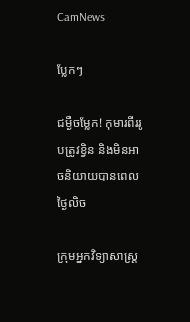CamNews

ប្លែកៗ

ជម្ងឺចម្លែក! កុមារពីររូបត្រូវខ្វិន និងមិនអាចនិយាយបានពេលថ្ងៃលិច

ក្រុមអ្នកវិទ្យាសាស្ដ្រ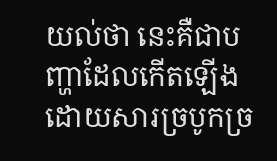យល់ថា នេះគឺជាបញ្ហាដែលកើតឡើងដោយសារច្របូកច្រ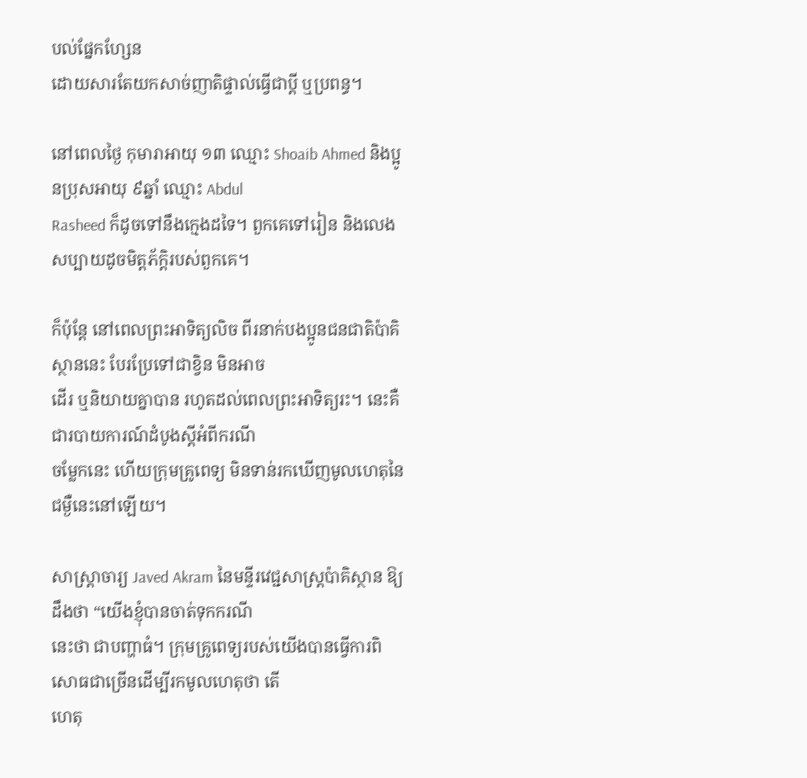បល់ផ្នែកហ្សែន
ដោយសារតែយកសាច់ញាតិផ្ទាល់ធ្វើជាប្ដី ឬប្រពន្ធ។

នៅពេលថ្ងៃ កុមារាអាយុ ១៣ ឈ្មោះ Shoaib Ahmed និងប្អូនប្រុសអាយុ ៩ឆ្នាំ ឈ្មោះ Abdul
Rasheed ក៏ដូចទៅនឹងក្មេងដទៃ។ ពួកគេទៅរៀន និងលេងសប្បាយដូចមិត្តភ័ក្ដិរបស់ពួកគេ។

ក៏ប៉ុន្តែ នៅពេលព្រះអាទិត្យលិច ពីរនាក់បងប្អូនជនជាតិប៉ាគិស្ថាននេះ បែរប្រែទៅជាខ្វិន មិនអាច
ដើរ ឬនិយាយគ្នាបាន រហូតដល់ពេលព្រះអាទិត្យរះ។ នេះគឺជារបាយការណ៍ដំបូងស្ដីអំពីករណី
ចម្លែកនេះ ហើយក្រុមគ្រូពេទ្យ មិនទាន់រកឃើញមូលហេតុនៃជម្ងឺនេះនៅឡើយ។

សាស្ដ្រាចារ្យ Javed Akram នៃមន្ទីរវេជ្ជសាស្ដ្រប៉ាគិស្ថាន ឱ្យដឹងថា “យើងខ្ញុំបានចាត់ទុកករណី
នេះថា ជាបញ្ហាធំ។ ក្រុមគ្រូពេទ្យរបស់យើងបានធ្វើការពិសោធជាច្រើនដើម្បីរកមូលហេតុថា តើ
ហេតុ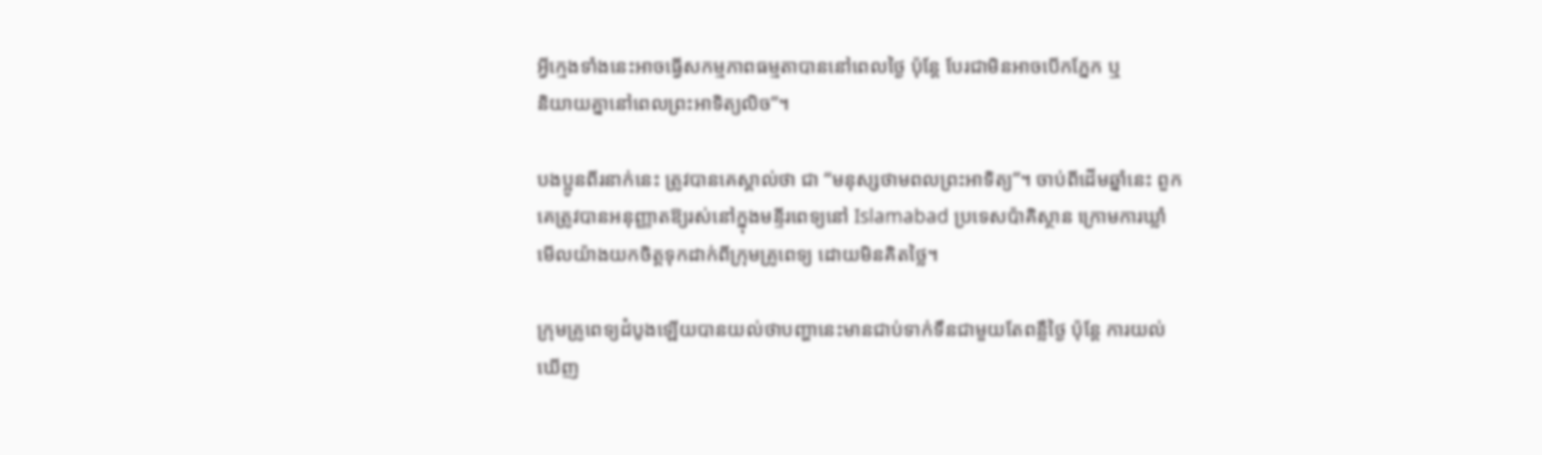អ្វីក្មេងទាំងនេះអាចធ្វើសកម្មភាពធម្មតាបាននៅពេលថ្ងៃ ប៉ុន្តែ បែរជាមិនអាចបើកភ្នែក ឬ
និយាយគ្នានៅពេលព្រះអាទិត្យលិច”។

បងប្អូនពីរនាក់នេះ ត្រូវបានគេស្គាល់ថា ជា “មនុស្សថាមពលព្រះអាទិត្យ”។ ចាប់ពីដើមឆ្នាំនេះ ពួក
គេត្រូវបានអនុញ្ញាតឱ្យរស់នៅក្នុងមន្ទីរពេទ្យនៅ Islamabad ប្រទេសប៉ាគិស្ថាន ក្រោមការឃ្លាំ
មើលយ៉ាងយកចិត្តទុកដាក់ពីក្រុមគ្រូពេទ្យ ដោយមិនគិតថ្លៃ។

ក្រុមគ្រូពេទ្យដំបូងឡើយបានយល់ថាបញ្ហានេះមានជាប់ទាក់ទឹនជាមួយតែពន្លឺថ្ងៃ ប៉ុន្តែ ការយល់
ឃើញ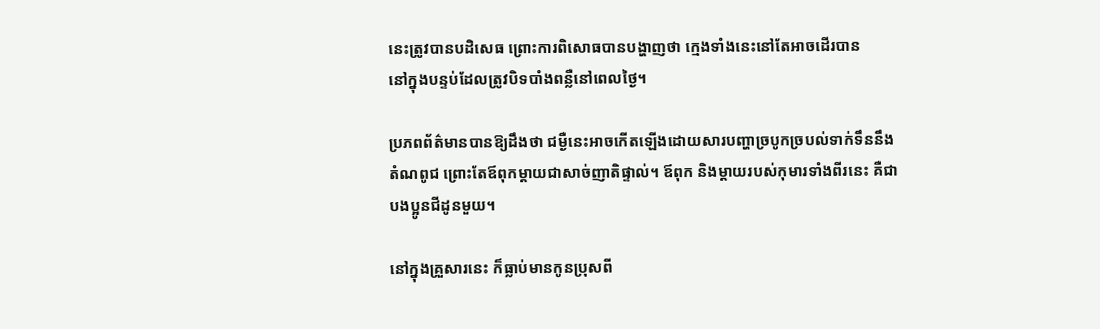នេះត្រូវបានបដិសេធ ព្រោះការពិសោធបានបង្ហាញថា ក្មេងទាំងនេះនៅតែអាចដើរបាន
នៅក្នុងបន្ទប់ដែលត្រូវបិទបាំងពន្លឺនៅពេលថ្ងៃ។

ប្រភពព័ត៌មានបានឱ្យដឹងថា ជម្ងឺនេះអាចកើតឡើងដោយសារបញ្ហាច្របូកច្របល់ទាក់ទឹននឹង
តំណពូជ ព្រោះតែឪពុកម្ដាយជាសាច់ញាតិផ្ទាល់។ ឪពុក និងម្ដាយរបស់កុមារទាំងពីរនេះ គឺជា
បងប្អូនជីដូនមួយ។

នៅក្នុងគ្រួសារនេះ ក៏ធ្លាប់មានកូនប្រុសពី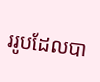ររូបដែលបា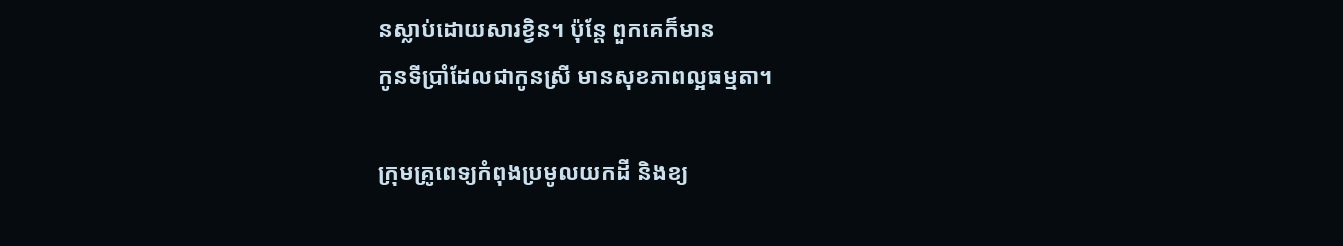នស្លាប់ដោយសារខ្វិន។ ប៉ុន្តែ ពួកគេក៏មាន
កូនទីប្រាំដែលជាកូនស្រី មានសុខភាពល្អធម្មតា។

ក្រុមគ្រូពេទ្យកំពុងប្រមូលយកដី និងខ្យ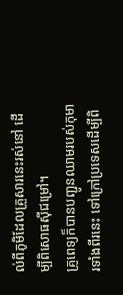ល់ពីភូមិដែលគ្រួសារនេះរស់នៅ ដើម្បីពិសោធស៊ីជម្រៅ។
គ្រូពេទ្យក៏បានបញ្ជូនឈាមរបស់កុមារទាំងពីរនេះ ទៅក្រៅប្រទេសដើម្បីពិ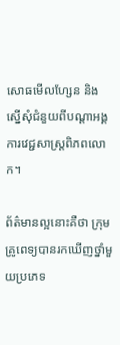សោធមើលហ្សែន និង
ស្នើសុំជំនួយពីបណ្ដាអង្គការវេជ្ជសាស្រ្ដពិភពលោក។

ព័ត៌មានល្អនោះគឺថា ក្រុមគ្រូពេទ្យបានរកឃើញថ្នាំមួយប្រភេទ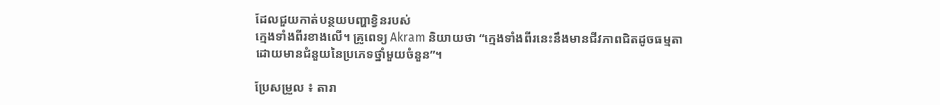ដែលជួយកាត់បន្ថយបញ្ហាខ្វិនរបស់
ក្មេងទាំងពីរខាងលើ។ គ្រូពេទ្យ Akram និយាយថា “ក្មេងទាំងពីរនេះនឹងមានជីវភាពជិតដូចធម្មតា
ដោយមានជំនួយនៃប្រភេទថ្នាំមួយចំនួន”។

ប្រែសម្រួល ៖ តារា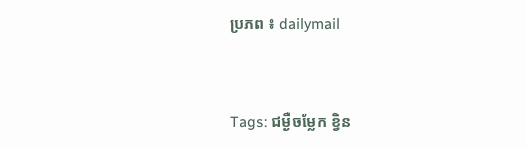ប្រភព ៖ dailymail


Tags: ជម្ងឺចម្លែក ខ្វិន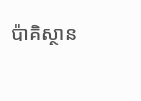ប៉ាគិស្ថាន